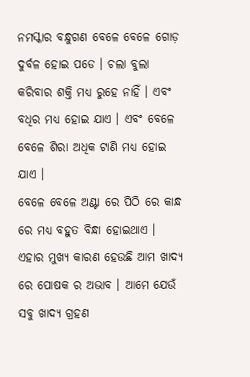ନମସ୍କାର ବନ୍ଧୁଗଣ ବେଳେ ବେଳେ ଗୋଡ଼ ଦୁର୍ବଳ ହୋଇ ପଡେ । ଚଲା ବୁଲା କରିବାର ଶକ୍ତି ମଧ୍ୟ ରୁହେ ନାହିଁ । ଏବଂ ବଧିର ମଧ୍ୟ ହୋଇ ଯାଏ । ଏବଂ ବେଳେ ବେଳେ ଶିରା ଅଧିକ ଟାଣି ମଧ୍ୟ ହୋଇ ଯାଏ ।
ବେଳେ ବେଳେ ଅଣ୍ଟା ରେ ପିଠି ରେ କାନ୍ଧ ରେ ମଧ୍ୟ ବହୁତ ବିନ୍ଧା ହୋଇଥାଏ । ଏହାର ମୁଖ୍ୟ କାରଣ ହେଉଛି ଆମ ଖାଦ୍ୟ ରେ ପୋଷକ ର ଅଭାବ । ଆମେ ଯେଉଁ ସବୁ ଖାଦ୍ୟ ଗ୍ରହଣ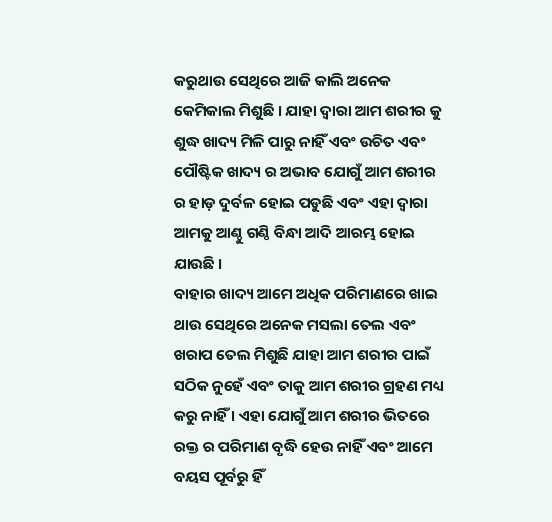କରୁଥାଉ ସେଥିରେ ଆଜି କାଲି ଅନେକ କେମିକାଲ ମିଶୁଛି । ଯାହା ଦ୍ୱାରା ଆମ ଶରୀର କୁ ଶୁଦ୍ଧ ଖାଦ୍ୟ ମିଳି ପାରୁ ନାହିଁ ଏବଂ ଉଚିତ ଏବଂ ପୌଷ୍ଟିକ ଖାଦ୍ୟ ର ଅଭାବ ଯୋଗୁଁ ଆମ ଶରୀର ର ହାଡ଼ ଦୁର୍ବଳ ହୋଇ ପଡୁଛି ଏବଂ ଏହା ଦ୍ୱାରା ଆମକୁ ଆଣ୍ଠୁ ଗଣ୍ଠି ବିନ୍ଧା ଆଦି ଆରମ୍ଭ ହୋଇ ଯାଉଛି ।
ବାହାର ଖାଦ୍ୟ ଆମେ ଅଧିକ ପରିମାଣରେ ଖାଇ ଥାଉ ସେଥିରେ ଅନେକ ମସଲା ତେଲ ଏବଂ ଖରାପ ତେଲ ମିଶୁଛି ଯାହା ଆମ ଶରୀର ପାଇଁ ସଠିକ ନୁହେଁ ଏବଂ ତାକୁ ଆମ ଶରୀର ଗ୍ରହଣ ମଧ୍ୟ କରୁ ନାହିଁ । ଏହା ଯୋଗୁଁ ଆମ ଶରୀର ଭିତରେ ରକ୍ତ ର ପରିମାଣ ବୃଦ୍ଧି ହେଉ ନାହିଁ ଏବଂ ଆମେ ବୟସ ପୂର୍ବରୁ ହିଁ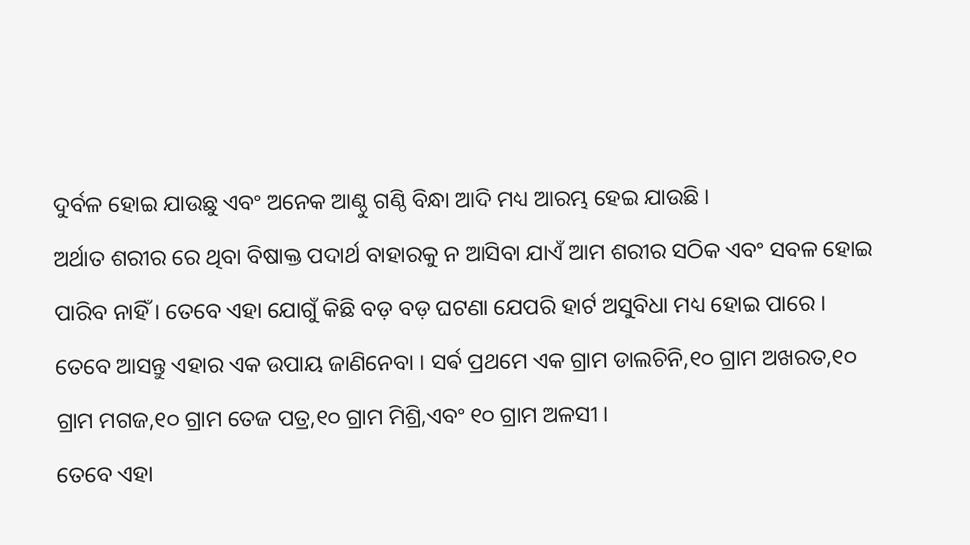ଦୁର୍ବଳ ହୋଇ ଯାଉଛୁ ଏବଂ ଅନେକ ଆଣ୍ଠୁ ଗଣ୍ଠି ବିନ୍ଧା ଆଦି ମଧ୍ୟ ଆରମ୍ଭ ହେଇ ଯାଉଛି ।
ଅର୍ଥାତ ଶରୀର ରେ ଥିବା ବିଷାକ୍ତ ପଦାର୍ଥ ବାହାରକୁ ନ ଆସିବା ଯାଏଁ ଆମ ଶରୀର ସଠିକ ଏବଂ ସବଳ ହୋଇ ପାରିବ ନାହିଁ । ତେବେ ଏହା ଯୋଗୁଁ କିଛି ବଡ଼ ବଡ଼ ଘଟଣା ଯେପରି ହାର୍ଟ ଅସୁବିଧା ମଧ୍ୟ ହୋଇ ପାରେ । ତେବେ ଆସନ୍ତୁ ଏହାର ଏକ ଉପାୟ ଜାଣିନେବା । ସର୍ଵ ପ୍ରଥମେ ଏକ ଗ୍ରାମ ଡାଲଚିନି,୧୦ ଗ୍ରାମ ଅଖରତ,୧୦ ଗ୍ରାମ ମଗଜ,୧୦ ଗ୍ରାମ ତେଜ ପତ୍ର,୧୦ ଗ୍ରାମ ମିଶ୍ରି,ଏବଂ ୧୦ ଗ୍ରାମ ଅଳସୀ ।
ତେବେ ଏହା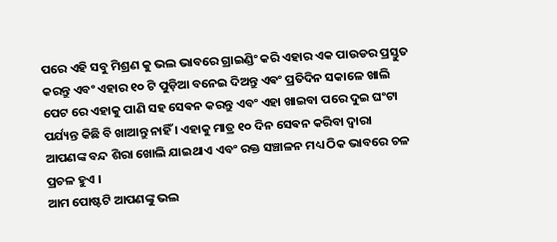ପରେ ଏହି ସବୁ ମିଶ୍ରଣ କୁ ଭଲ ଭାବରେ ଗ୍ରାଇଣ୍ଡିଂ କରି ଏହାର ଏକ ପାଉଡର ପ୍ରସ୍ତୁତ କରନ୍ତୁ ଏବଂ ଏହାର ୧୦ ଟି ପୁଡ଼ିଆ ବନେଇ ଦିଅନ୍ତୁ ଏଵଂ ପ୍ରତିଦିନ ସକାଳେ ଖାଲି ପେଟ ରେ ଏହାକୁ ପାଣି ସହ ସେଵନ କରନ୍ତୁ ଏବଂ ଏହା ଖାଇବା ପରେ ଦୁଇ ଘଂଟା ପର୍ଯ୍ୟନ୍ତ କିଛି ବି ଖାଆନ୍ତୁ ନାହିଁ । ଏହାକୁ ମାତ୍ର ୧୦ ଦିନ ସେଵନ କରିବା ଦ୍ୱାରା ଆପଣଙ୍କ ବନ୍ଦ ଶିରା ଖୋଲି ଯାଇଥାଏ ଏବଂ ରକ୍ତ ସଞ୍ଚାଳନ ମଧ୍ୟ ଠିକ ଭାବରେ ଚଳ ପ୍ରଚଳ ହୁଏ ।
ଆମ ପୋଷ୍ଟଟି ଆପଣଙ୍କୁ ଭଲ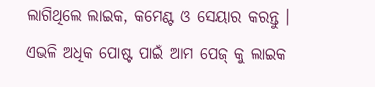ଲାଗିଥିଲେ ଲାଇକ, କମେଣ୍ଟ ଓ ସେୟାର କରନ୍ତୁ । ଏଭଳି ଅଧିକ ପୋଷ୍ଟ ପାଇଁ ଆମ ପେଜ୍ କୁ ଲାଇକ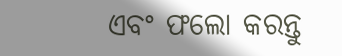ଏବଂ ଫଲୋ କରନ୍ତୁ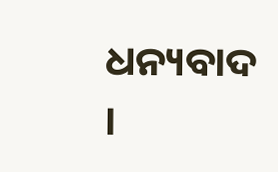ଧନ୍ୟବାଦ ।